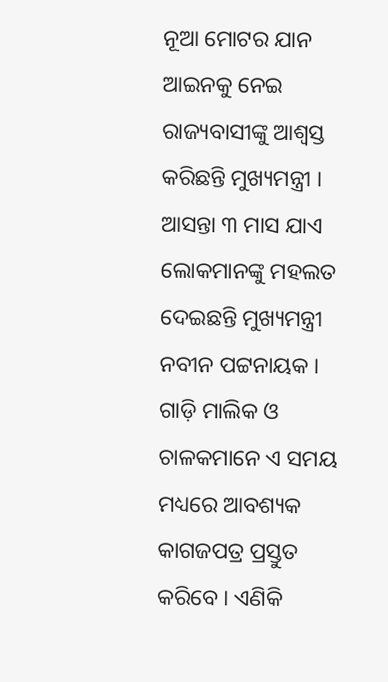ନୂଆ ମୋଟର ଯାନ ଆଇନକୁ ନେଇ ରାଜ୍ୟବାସୀଙ୍କୁ ଆଶ୍ୱସ୍ତ କରିଛନ୍ତି ମୁଖ୍ୟମନ୍ତ୍ରୀ । ଆସନ୍ତା ୩ ମାସ ଯାଏ ଲୋକମାନଙ୍କୁ ମହଲତ ଦେଇଛନ୍ତି ମୁଖ୍ୟମନ୍ତ୍ରୀ ନବୀନ ପଟ୍ଟନାୟକ । ଗାଡ଼ି ମାଲିକ ଓ ଚାଳକମାନେ ଏ ସମୟ ମଧ୍ୟରେ ଆବଶ୍ୟକ କାଗଜପତ୍ର ପ୍ରସ୍ତୁତ କରିବେ । ଏଣିକି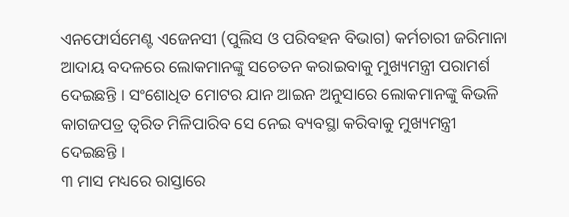ଏନଫୋର୍ସମେଣ୍ଟ ଏଜେନସୀ (ପୁଲିସ ଓ ପରିବହନ ବିଭାଗ) କର୍ମଚାରୀ ଜରିମାନା ଆଦାୟ ବଦଳରେ ଲୋକମାନଙ୍କୁ ସଚେତନ କରାଇବାକୁ ମୁଖ୍ୟମନ୍ତ୍ରୀ ପରାମର୍ଶ ଦେଇଛନ୍ତି । ସଂଶୋଧିତ ମୋଟର ଯାନ ଆଇନ ଅନୁସାରେ ଲୋକମାନଙ୍କୁ କିଭଳି କାଗଜପତ୍ର ତ୍ୱରିତ ମିଳିପାରିବ ସେ ନେଇ ବ୍ୟବସ୍ଥା କରିବାକୁ ମୁଖ୍ୟମନ୍ତ୍ରୀ ଦେଇଛନ୍ତି ।
୩ ମାସ ମଧ୍ୟରେ ରାସ୍ତାରେ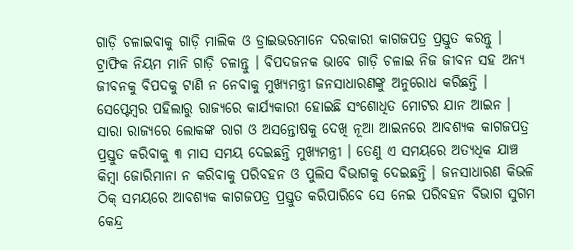ଗାଡ଼ି ଚଳାଇବାକୁ ଗାଡ଼ି ମାଲିକ ଓ ଡ୍ରାଇଭରମାନେ ଦରକାରୀ କାଗଜପତ୍ର ପ୍ରସ୍ତୁତ କରନ୍ତୁ । ଟ୍ରାଫିକ ନିୟମ ମାନି ଗାଡ଼ି ଚଳାନ୍ତୁ । ବିପଦଜନକ ଭାବେ ଗାଡ଼ି ଚଳାଇ ନିଜ ଜୀବନ ସହ ଅନ୍ୟ ଜୀବନକୁ ବିପଦକୁ ଟାଣି ନ ନେବାକୁ ମୁଖ୍ୟମନ୍ତ୍ରୀ ଜନସାଧାରଣଙ୍କୁ ଅନୁରୋଧ କରିଛନ୍ତି ।
ସେପ୍ଟେମ୍ବର ପହିଲାରୁ ରାଜ୍ୟରେ କାର୍ଯ୍ୟକାରୀ ହୋଇଛି ସଂଶୋଧିତ ମୋଟର ଯାନ ଆଇନ । ସାରା ରାଜ୍ୟରେ ଲୋକଙ୍କ ରାଗ ଓ ଅସନ୍ତୋଷକୁ ଦେଖି ନୂଆ ଆଇନରେ ଆବଶ୍ୟକ କାଗଜପତ୍ର ପ୍ରସ୍ତୁତ କରିବାକୁ ୩ ମାସ ସମୟ ଦେଇଛନ୍ତି ମୁଖ୍ୟମନ୍ତ୍ରୀ । ତେଣୁ ଏ ସମୟରେ ଅତ୍ୟଧିକ ଯାଞ୍ଚ କିମ୍ବା ଜୋରିମାନା ନ କରିବାକୁ ପରିବହନ ଓ ପୁଲିସ ବିଭାଗକୁ ଦେଇଛନ୍ତି । ଜନସାଧାରଣ କିଭଳି ଠିକ୍ ସମୟରେ ଆବଶ୍ୟକ କାଗଜପତ୍ର ପ୍ରସ୍ତୁତ କରିପାରିବେ ସେ ନେଇ ପରିବହନ ବିଭାଗ ସୁଗମ କେନ୍ଦ୍ର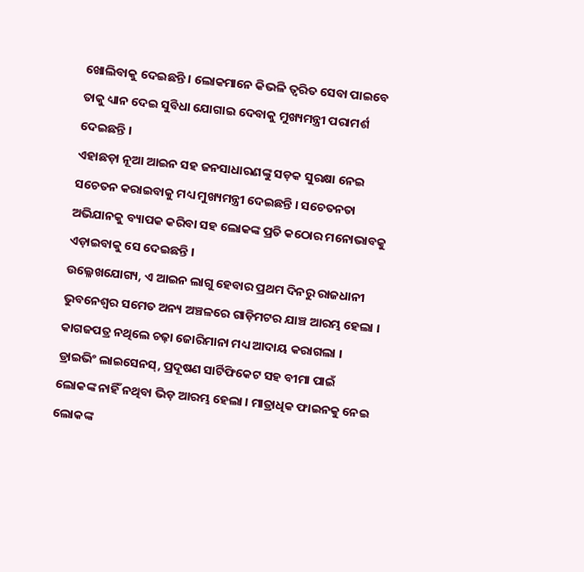ଖୋଲିବାକୁ ଦେଇଛନ୍ତି । ଲୋକମାନେ କିଭଳି ତ୍ୱରିତ ସେବା ପାଇବେ ତାକୁ ଧ୍ୟାନ ଦେଇ ସୁବିଧା ଯୋଗାଇ ଦେବାକୁ ମୁଖ୍ୟମନ୍ତ୍ରୀ ପରାମର୍ଶ ଦେଇଛନ୍ତି ।
ଏହାଛଡ଼ା ନୂଆ ଆଇନ ସହ ଜନସାଧାରଣଙ୍କୁ ସଡ଼କ ସୁରକ୍ଷା ନେଇ ସଚେତନ କରାଇବାକୁ ମଧ୍ୟ ମୁଖ୍ୟମନ୍ତ୍ରୀ ଦେଇଛନ୍ତି । ସଚେତନତା ଅଭିଯାନକୁ ବ୍ୟାପକ କରିବା ସହ ଲୋକଙ୍କ ପ୍ରତି କଠୋର ମନୋଭାବକୁ ଏଡ଼ାଇବାକୁ ସେ ଦେଇଛନ୍ତି ।
ଉଲ୍ଳେଖଯୋଗ୍ୟ, ଏ ଆଇନ ଲାଗୁ ହେବାର ପ୍ରଥମ ଦିନରୁ ରାଜଧାନୀ ଭୁବନେଶ୍ୱର ସମେତ ଅନ୍ୟ ଅଞ୍ଚଳରେ ଗାଡ଼ିମଟର ଯାଞ୍ଚ ଆରମ୍ଭ ହେଲା । କାଗଜପତ୍ର ନଥିଲେ ଚଢ଼ା ଜୋରିମାନା ମଧ୍ୟ ଆଦାୟ କରାଗଲା । ଡ୍ରାଇଭିଂ ଲାଇସେନସ୍, ପ୍ରଦୂଷଣ ସାର୍ଟିଫିକେଟ ସହ ବୀମା ପାଇଁ ଲୋକଙ୍କ ନାହିଁ ନଥିବା ଭିଡ଼ ଆରମ୍ଭ ହେଲା । ମାତ୍ରାଧିକ ଫାଇନକୁ ନେଇ ଲୋକଙ୍କ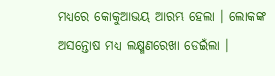ମଧ୍ୟରେ କୋକୁଆଭୟ ଆରମ୍ଭ ହେଲା । ଲୋକଙ୍କ ଅସନ୍ତୋଷ ମଧ୍ୟ ଲକ୍ଷ୍ମଣରେଖା ଡେଇଁଲା ।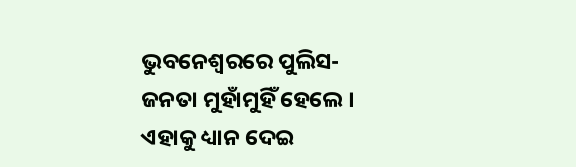ଭୁବନେଶ୍ୱରରେ ପୁଲିସ-ଜନତା ମୁହାଁମୁହିଁ ହେଲେ । ଏହାକୁ ଧ୍ୟାନ ଦେଇ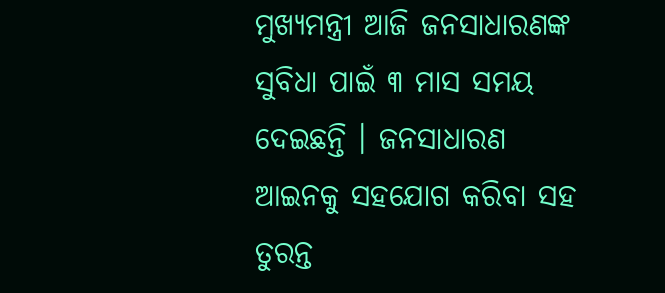ମୁଖ୍ୟମନ୍ତ୍ରୀ ଆଜି ଜନସାଧାରଣଙ୍କ ସୁବିଧା ପାଇଁ ୩ ମାସ ସମୟ ଦେଇଛନ୍ତି । ଜନସାଧାରଣ ଆଇନକୁ ସହଯୋଗ କରିବା ସହ ତୁରନ୍ତ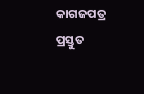କାଗଜପତ୍ର ପ୍ରସ୍ତୁତ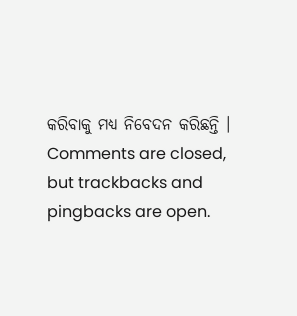କରିବାକୁ ମଧ୍ୟ ନିବେଦନ କରିଛନ୍ତି ।
Comments are closed, but trackbacks and pingbacks are open.